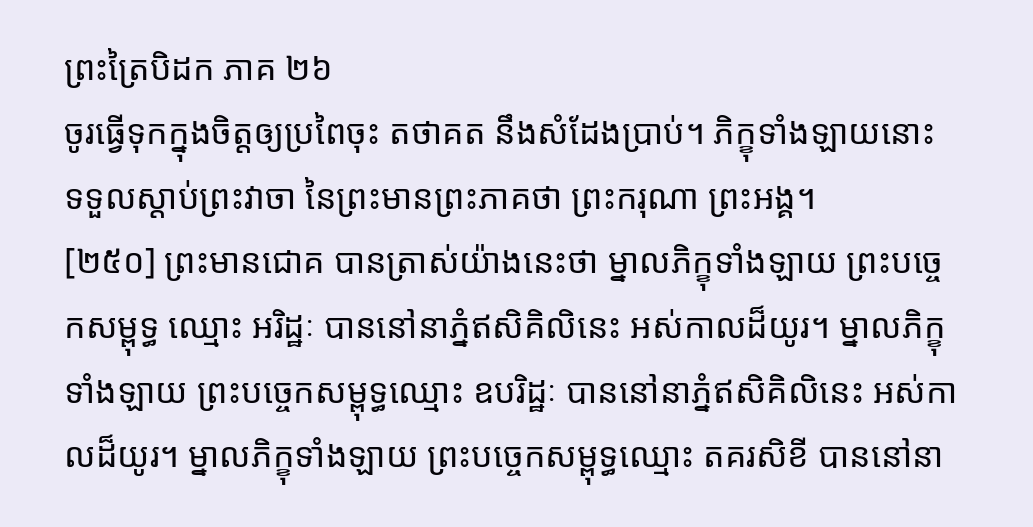ព្រះត្រៃបិដក ភាគ ២៦
ចូរធ្វើទុកក្នុងចិត្តឲ្យប្រពៃចុះ តថាគត នឹងសំដែងប្រាប់។ ភិក្ខុទាំងឡាយនោះ ទទួលស្តាប់ព្រះវាចា នៃព្រះមានព្រះភាគថា ព្រះករុណា ព្រះអង្គ។
[២៥០] ព្រះមានជោគ បានត្រាស់យ៉ាងនេះថា ម្នាលភិក្ខុទាំងឡាយ ព្រះបច្ចេកសម្ពុទ្ធ ឈ្មោះ អរិដ្ឋៈ បាននៅនាភ្នំឥសិគិលិនេះ អស់កាលដ៏យូរ។ ម្នាលភិក្ខុទាំងឡាយ ព្រះបច្ចេកសម្ពុទ្ធឈ្មោះ ឧបរិដ្ឋៈ បាននៅនាភ្នំឥសិគិលិនេះ អស់កាលដ៏យូរ។ ម្នាលភិក្ខុទាំងឡាយ ព្រះបច្ចេកសម្ពុទ្ធឈ្មោះ តគរសិខី បាននៅនា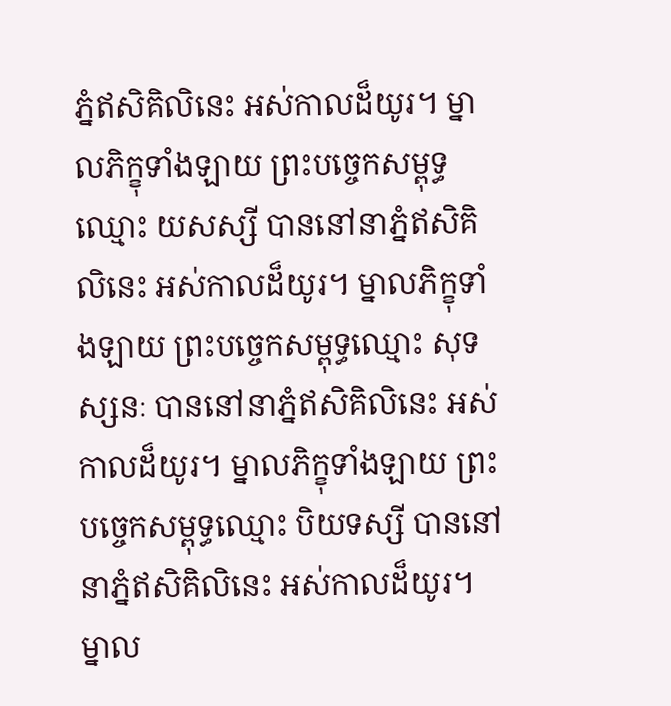ភ្នំឥសិគិលិនេះ អស់កាលដ៏យូរ។ ម្នាលភិក្ខុទាំងឡាយ ព្រះបច្ចេកសម្ពុទ្ធឈ្មោះ យសស្សី បាននៅនាភ្នំឥសិគិលិនេះ អស់កាលដ៏យូរ។ ម្នាលភិក្ខុទាំងឡាយ ព្រះបច្ចេកសម្ពុទ្ធឈ្មោះ សុទស្សនៈ បាននៅនាភ្នំឥសិគិលិនេះ អស់កាលដ៏យូរ។ ម្នាលភិក្ខុទាំងឡាយ ព្រះបច្ចេកសម្ពុទ្ធឈ្មោះ បិយទស្សី បាននៅនាភ្នំឥសិគិលិនេះ អស់កាលដ៏យូរ។ ម្នាល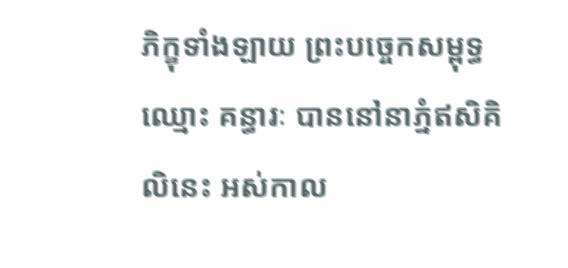ភិក្ខុទាំងឡាយ ព្រះបច្ចេកសម្ពុទ្ធឈ្មោះ គន្ធារៈ បាននៅនាភ្នំឥសិគិលិនេះ អស់កាល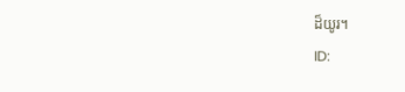ដ៏យូរ។
ID: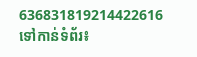636831819214422616
ទៅកាន់ទំព័រ៖